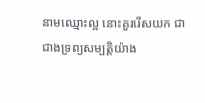នាមឈ្មោះល្អ នោះគួររើសយក ជាជាងទ្រព្យសម្បត្តិយ៉ាង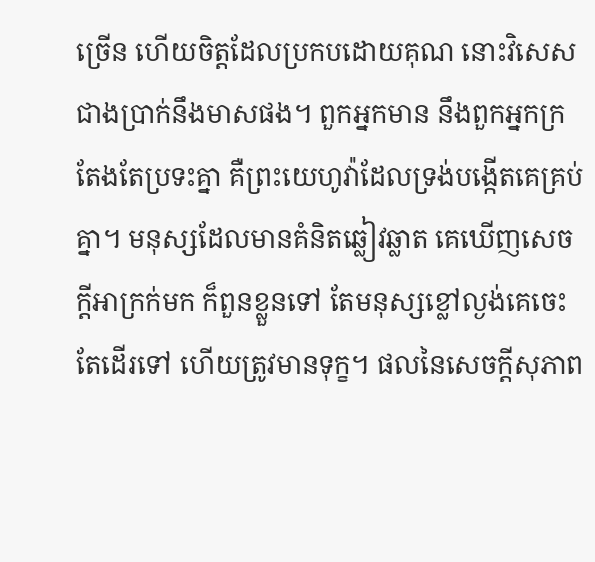ច្រើន ហើយចិត្តដែលប្រកបដោយគុណ នោះវិសេសជាងប្រាក់នឹងមាសផង។ ពួកអ្នកមាន នឹងពួកអ្នកក្រតែងតែប្រទះគ្នា គឺព្រះយេហូវ៉ាដែលទ្រង់បង្កើតគេគ្រប់គ្នា។ មនុស្សដែលមានគំនិតឆ្លៀវឆ្លាត គេឃើញសេចក្ដីអាក្រក់មក ក៏ពួនខ្លួនទៅ តែមនុស្សខ្លៅល្ងង់គេចេះតែដើរទៅ ហើយត្រូវមានទុក្ខ។ ផលនៃសេចក្ដីសុភាព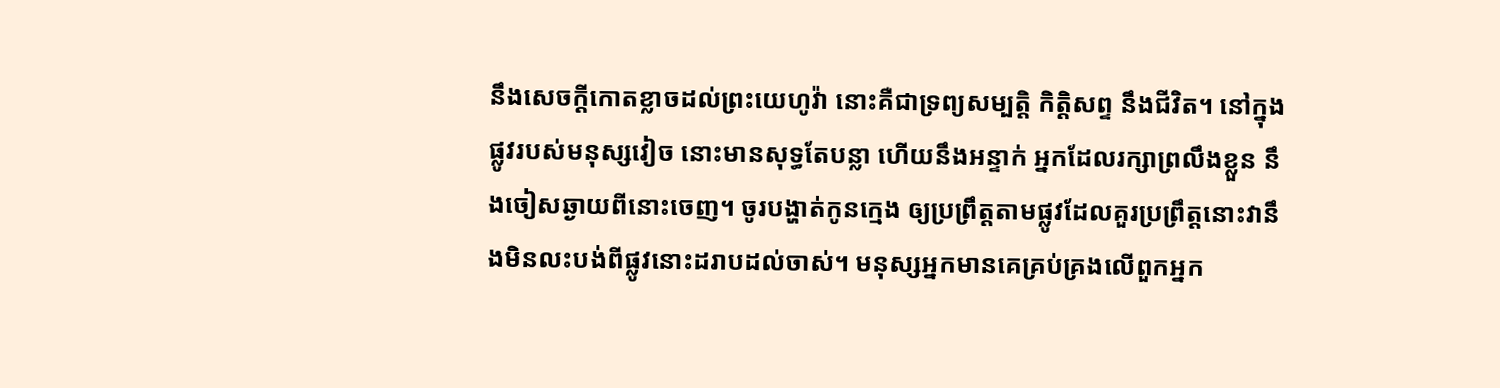នឹងសេចក្ដីកោតខ្លាចដល់ព្រះយេហូវ៉ា នោះគឺជាទ្រព្យសម្បត្តិ កិត្តិសព្ទ នឹងជីវិត។ នៅក្នុងផ្លូវរបស់មនុស្សវៀច នោះមានសុទ្ធតែបន្លា ហើយនឹងអន្ទាក់ អ្នកដែលរក្សាព្រលឹងខ្លួន នឹងចៀសឆ្ងាយពីនោះចេញ។ ចូរបង្ហាត់កូនក្មេង ឲ្យប្រព្រឹត្តតាមផ្លូវដែលគួរប្រព្រឹត្តនោះវានឹងមិនលះបង់ពីផ្លូវនោះដរាបដល់ចាស់។ មនុស្សអ្នកមានគេគ្រប់គ្រងលើពួកអ្នក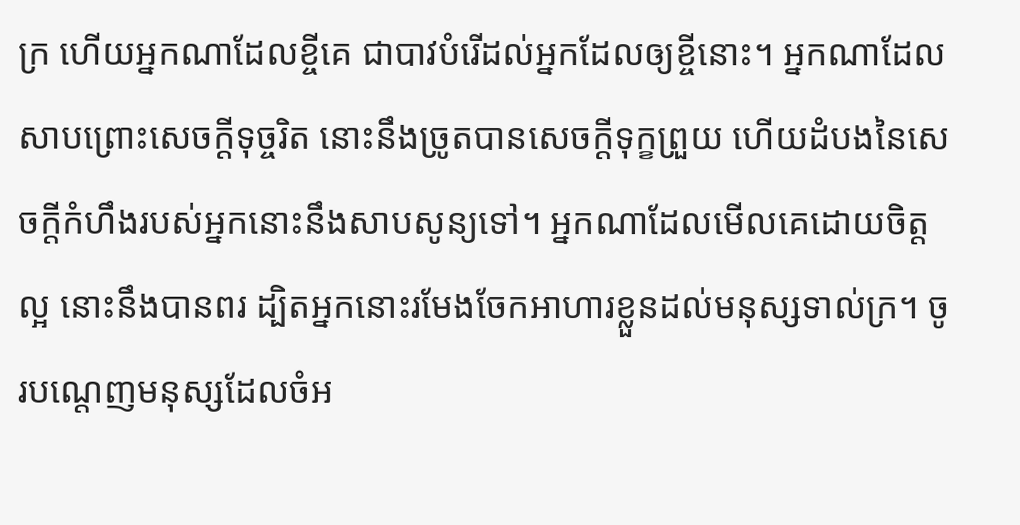ក្រ ហើយអ្នកណាដែលខ្ចីគេ ជាបាវបំរើដល់អ្នកដែលឲ្យខ្ចីនោះ។ អ្នកណាដែលសាបព្រោះសេចក្ដីទុច្ចរិត នោះនឹងច្រូតបានសេចក្ដីទុក្ខព្រួយ ហើយដំបងនៃសេចក្ដីកំហឹងរបស់អ្នកនោះនឹងសាបសូន្យទៅ។ អ្នកណាដែលមើលគេដោយចិត្តល្អ នោះនឹងបានពរ ដ្បិតអ្នកនោះរមែងចែកអាហារខ្លួនដល់មនុស្សទាល់ក្រ។ ចូរបណ្តេញមនុស្សដែលចំអ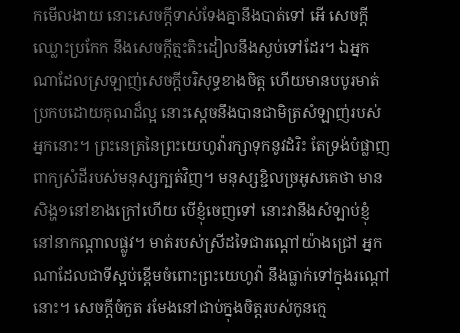កមើលងាយ នោះសេចក្ដីទាស់ទែងគ្នានឹងបាត់ទៅ អើ សេចក្ដីឈ្លោះប្រកែក នឹងសេចក្ដីត្មះតិះដៀលនឹងស្ងប់ទៅដែរ។ ឯអ្នកណាដែលស្រឡាញ់សេចក្ដីបរិសុទ្ធខាងចិត្ត ហើយមានបបូរមាត់ប្រកបដោយគុណដ៏ល្អ នោះស្តេចនឹងបានជាមិត្រសំឡាញ់របស់អ្នកនោះ។ ព្រះនេត្រនៃព្រះយេហូវ៉ារក្សាទុកនូវដំរិះ តែទ្រង់បំផ្លាញពាក្យសំដីរបស់មនុស្សក្បត់វិញ។ មនុស្សខ្ជិលច្រអូសគេថា មានសិង្ហ១នៅខាងក្រៅហើយ បើខ្ញុំចេញទៅ នោះវានឹងសំឡាប់ខ្ញុំនៅនាកណ្តាលផ្លូវ។ មាត់របស់ស្រីដទៃជារណ្តៅយ៉ាងជ្រៅ អ្នកណាដែលជាទីស្អប់ខ្ពើមចំពោះព្រះយេហូវ៉ា នឹងធ្លាក់ទៅក្នុងរណ្តៅនោះ។ សេចក្ដីចំកួត រមែងនៅជាប់ក្នុងចិត្តរបស់កូនក្មេ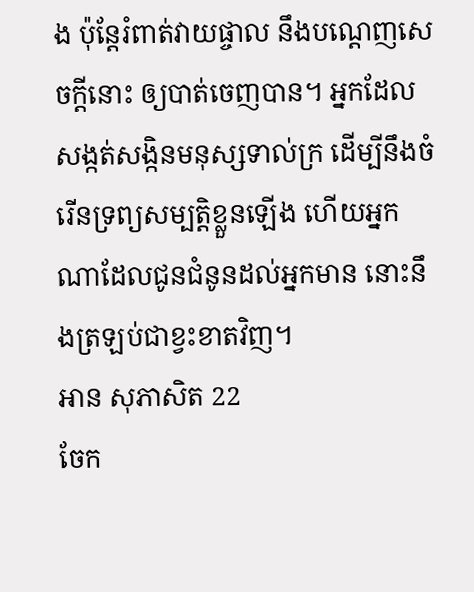ង ប៉ុន្តែរំពាត់វាយផ្ចាល នឹងបណ្តេញសេចក្ដីនោះ ឲ្យបាត់ចេញបាន។ អ្នកដែលសង្កត់សង្កិនមនុស្សទាល់ក្រ ដើម្បីនឹងចំរើនទ្រព្យសម្បត្តិខ្លួនឡើង ហើយអ្នកណាដែលជូនជំនូនដល់អ្នកមាន នោះនឹងត្រឡប់ជាខ្វះខាតវិញ។
អាន សុភាសិត 22
ចែក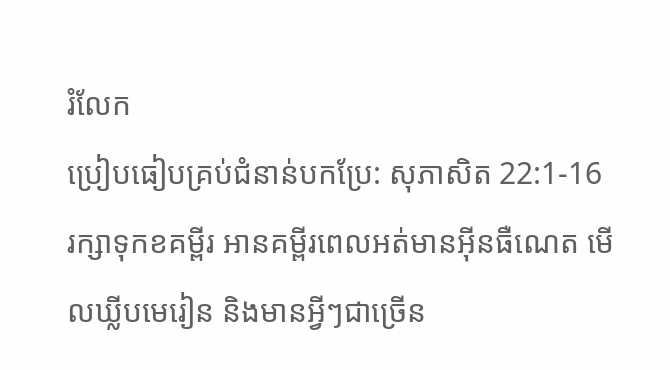រំលែក
ប្រៀបធៀបគ្រប់ជំនាន់បកប្រែ: សុភាសិត 22:1-16
រក្សាទុកខគម្ពីរ អានគម្ពីរពេលអត់មានអ៊ីនធឺណេត មើលឃ្លីបមេរៀន និងមានអ្វីៗជាច្រើន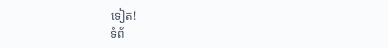ទៀត!
ទំព័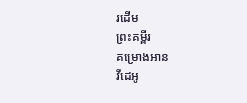រដើម
ព្រះគម្ពីរ
គម្រោងអាន
វីដេអូ